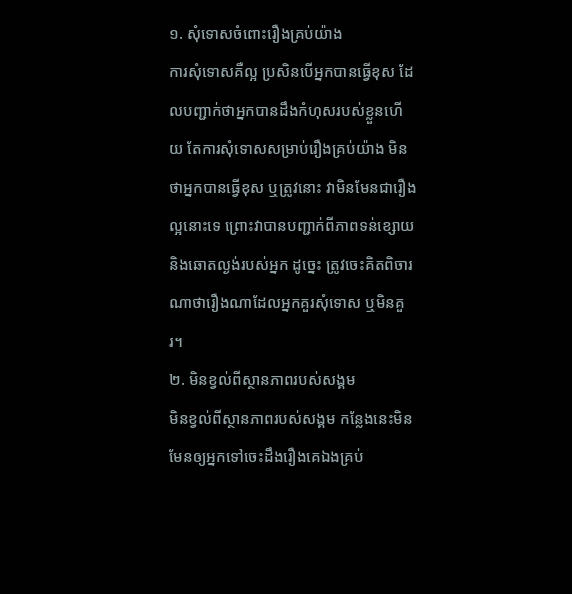១. សុំទោសចំពោះរឿងគ្រប់យ៉ាង
ការសុំទោសគឺល្អ ប្រសិនបើអ្នកបានធ្វើខុស ដែលបញ្ជាក់ថាអ្នកបានដឹងកំហុសរបស់ខ្លួនហើយ តែការសុំទោសសម្រាប់រឿងគ្រប់យ៉ាង មិនថាអ្នកបានធ្វើខុស ឬត្រូវនោះ វាមិនមែនជារឿងល្អនោះទេ ព្រោះវាបានបញ្ជាក់ពីភាពទន់ខ្សោយ និងឆោតល្ងង់របស់អ្នក ដូច្នេះ ត្រូវចេះគិតពិចារណាថារឿងណាដែលអ្នកគួរសុំទោស ឬមិនគួរ។
២. មិនខ្វល់ពីស្ថានភាពរបស់សង្គម
មិនខ្វល់ពីស្ថានភាពរបស់សង្គម កន្លែងនេះមិនមែនឲ្យអ្នកទៅចេះដឹងរឿងគេឯងគ្រប់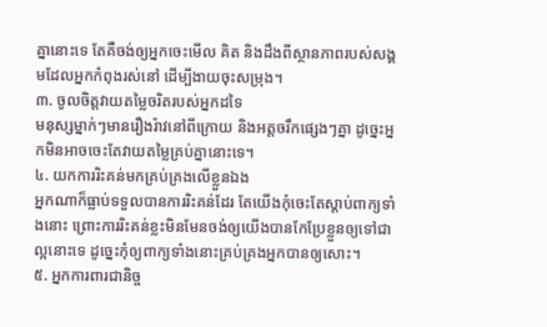គ្នានោះទេ តែគឺចង់ឲ្យអ្នកចេះមើល គិត និងដឹងពីស្ថានភាពរបស់សង្គមដែលអ្នកកំពុងរស់នៅ ដើម្បីងាយចុះសម្រុង។
៣. ចូលចិត្តវាយតម្លៃចរិតរបស់អ្នកដទៃ
មនុស្សម្នាក់ៗមានរឿងរ៉ាវនៅពីក្រោយ និងអត្តចរឹកផ្សេងៗគ្នា ដូច្នេះអ្នកមិនអាចចេះតែវាយតម្លៃគ្រប់គ្នានោះទេ។
៤. យកការរិះគន់មកគ្រប់គ្រងលើខ្លួនឯង
អ្នកណាក៏ធ្លាប់ទទួលបានការរិះគន់ដែរ តែយើងកុំចេះតែស្តាប់ពាក្យទាំងនោះ ព្រោះការរិះគន់ខ្លះមិនមែនចង់ឲ្យយើងបានកែប្រែខ្លួនឲ្យទៅជាល្អនោះទេ ដូច្នេះកុំឲ្យពាក្យទាំងនោះគ្រប់គ្រងអ្នកបានឲ្យសោះ។
៥. អ្នកការពារជានិច្ច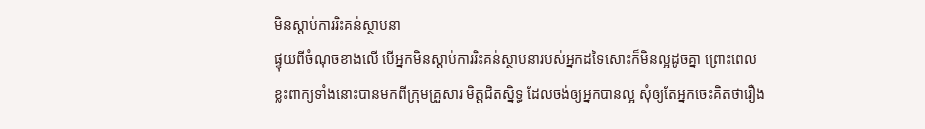មិនស្តាប់ការរិះគន់ស្ថាបនា
ផ្ទុយពីចំណុចខាងលើ បើអ្នកមិនស្តាប់ការរិះគន់ស្ថាបនារបស់អ្នកដទៃសោះក៏មិនល្អដូចគ្នា ព្រោះពេលខ្លះពាក្យទាំងនោះបានមកពីក្រុមគ្រួសារ មិត្តជិតស្និទ្ធ ដែលចង់ឲ្យអ្នកបានល្អ សុំឲ្យតែអ្នកចេះគិតថារឿង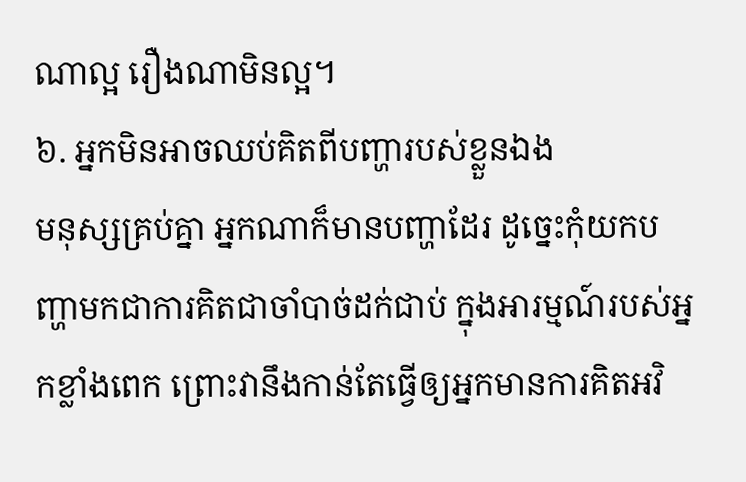ណាល្អ រឿងណាមិនល្អ។
៦. អ្នកមិនអាចឈប់គិតពីបញ្ហារបស់ខ្លួនឯង
មនុស្សគ្រប់គ្នា អ្នកណាក៏មានបញ្ហាដែរ ដូច្នេះកុំយកបញ្ហាមកជាការគិតជាចាំបាច់ដក់ជាប់ ក្នុងអារម្មណ៍របស់អ្នកខ្លាំងពេក ព្រោះវានឹងកាន់តែធ្វើឲ្យអ្នកមានការគិតអវិ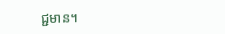ជ្ជមាន។